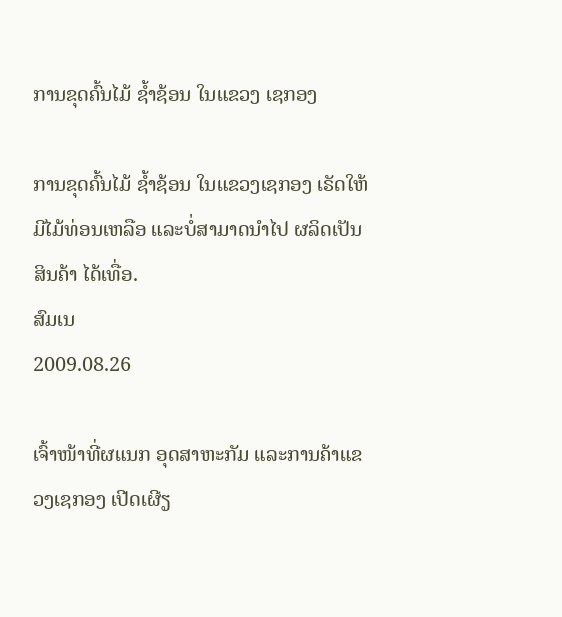ການຂຸດຄົ້ນໄມ້ ຊໍ້າຊ້ອນ ໃນແຂວງ ເຊກອງ

ການຂຸດຄົ້ນໄມ້ ຊໍ້າຊ້ອນ ໃນແຂວງເຊກອງ ເຣັດໃຫ້ມີໄມ້ທ່ອນເຫລືອ ແລະບໍ່ສາມາດນໍາໄປ ຜລິດເປັນສິນຄ້າ ໄດ້ເທື່ອ.
ສົມເນ
2009.08.26

ເຈົ້າໜ້າທີ່ຜແນກ ອຸດສາຫະກັມ ແລະການຄ້າແຂວງເຊກອງ ເປີດເຜີຽ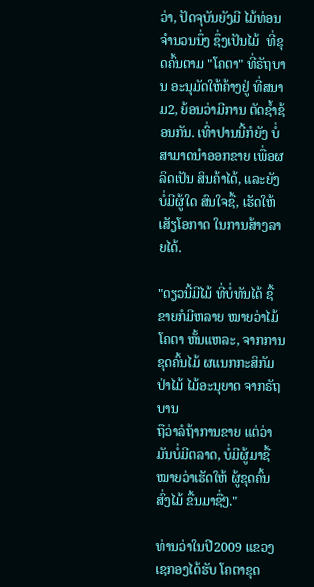ວ່າ, ປັດຈຸບັນຍັງມີ ໄມ້ທ່ອນຈໍານວນນຶ່ງ ຊຶ່ງເປັນໄມ້  ທີ່ຂຸດຄົ້ນຕາມ "ໂຄຕາ" ທີ່ຣັຖບານ ອະນຸມັດໃຫ້ຄ້າງຢູ່ ທີ່ສນາມ2, ຍ້ອນວ່າມີການ ຕັດຊໍ້າຊ້ອນກັນ. ເທົ່າປານນີ້ກໍຍັງ ບໍ່ສາມາດນໍາອອກຂາຍ ເພື່ອຜລິດເປັນ ສິນຄ້າໄດ້, ແລະຍັງບໍ່ມີຜູ້ໃດ ສົນໃຈຊື້, ເຮັດໃຫ້ເສັຽໂອກາດ ໃນການສ້າງລາຍໄດ້.

"ດຽວນີ້ມີໄມ້ ທີ່ບໍ່ທັນໄດ້ ຊື້ຂາຍກໍມີຫລາຍ ໝາຍວ່າໄມ້ໂຄຕາ ຫັ້ນແຫລະ, ຈາກການຂຸດຄົ້ນໄມ້ ຜແນກກະສິກັມ ປ່າໄມ້ ໄມ້ອະນຸຍາດ ຈາກຣັຖບານ
ຖືວ່າລໍຖ້າການຂາຍ ແຕ່ວ່າມັນບໍ່ມີຕລາດ, ບໍ່ມີຜູ້ມາຊື້ ໝາຍວ່າເຮັດໃຫ້ ຜູ້ຂຸດຄົ້ນສົ່ງໄມ້ ຂື້ນມາຊື່ໆ."

ທ່ານວ່າໃນປີ2009 ແຂວງເຊກອງໄດ້ຮັບ ໂຄຕາຂຸດ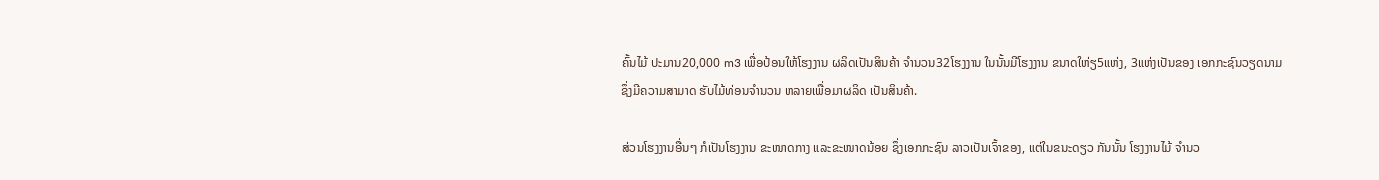ຄົ້ນໄມ້ ປະມານ20,000 m3 ເພື່ອປ້ອນໃຫ້ໂຮງງານ ຜລິດເປັນສິນຄ້າ ຈໍານວນ32ໂຮງງານ ໃນນັ້ນມີໂຮງງານ ຂນາດໃຫ່ຽ5ແຫ່ງ, 3ແຫ່ງເປັນຂອງ ເອກກະຊົນວຽດນາມ ຊຶ່ງມີຄວາມສາມາດ ຮັບໄມ້ທ່ອນຈໍານວນ ຫລາຍເພື່ອມາຜລິດ ເປັນສິນຄ້າ.

ສ່ວນໂຮງງານອື່ນໆ ກໍເປັນໂຮງງານ ຂະໜາດກາງ ແລະຂະໜາດນ້ອຍ ຊຶ່ງເອກກະຊົນ ລາວເປັນເຈົ້າຂອງ, ແຕ່ໃນຂນະດຽວ ກັນນັ້ນ ໂຮງງານໄມ້ ຈໍານວ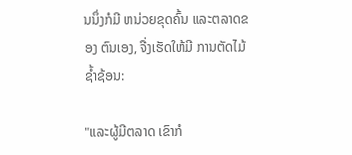ນນຶ່ງກໍມີ ຫນ່ວຍຂຸດຄົ້ນ ແລະຕລາດຂອງ ຕົນເອງ, ຈື່ງເຮັດໃຫ້ມີ ການຕັດໄມ້ຊໍ້າຊ້ອນ:

"ແລະຜູ້ມີຕລາດ ເຂົາກໍ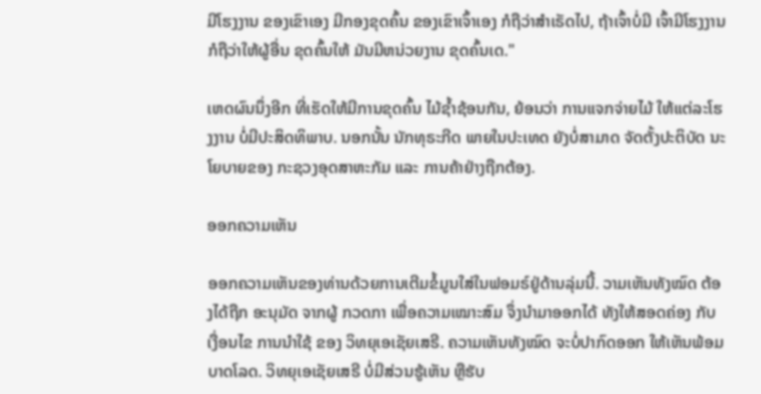ມີໂຮງງານ ຂອງເຂົາເອງ ມີກອງຂຸດຄົ້ນ ຂອງເຂົາເຈົ້າເອງ ກໍຖືວ່າສໍາເຣັດໄປ, ຖ້າເຈົ້າບໍ່ມີ ເຈົ້າມີໂຮງງານ ກໍຖືວ່າໃຫ້ຜູ້ອື່ນ ຂຸດຄົ້ນໃຫ້ ມັນມີຫນ່ວຍງານ ຂຸດຄົ້ນເດ."

ເຫດຜົນນຶ່ງອີກ ທີ່ເຮັດໃຫ້ມີການຂຸດຄົ້ນ ໄມ້ຊໍ້າຊ້ອນກັນ, ຍ້ອນວ່າ ການແຈກຈ່າຍໄມ້ ໃຫ້ແຕ່ລະໂຮງງານ ບໍ່ມີປະສິດທິພາບ. ນອກນັ້ນ ນັກທຸຣະກີດ ພາຍໃນປະເທດ ຍັງບໍ່ສາມາດ ຈັດຕັ້ງປະຕິບັດ ນະໂຍບາຍຂອງ ກະຊວງອຸດສາຫະກັມ ແລະ ການຄ້າຢ່າງຖືກຕ້ອງ.

ອອກຄວາມເຫັນ

ອອກຄວາມເຫັນຂອງທ່ານດ້ວຍການເຕີມຂໍ້ມູນໃສ່ໃນຟອມຣ໌ຢູ່ດ້ານລຸ່ມນີ້. ວາມເຫັນທັງໝົດ ຕ້ອງໄດ້ຖືກ ອະນຸມັດ ຈາກຜູ້ ກວດກາ ເພື່ອຄວາມເໝາະສົມ ຈຶ່ງນໍາມາອອກໄດ້ ທັງໃຫ້ສອດຄ່ອງ ກັບ ເງື່ອນໄຂ ການນຳໃຊ້ ຂອງ ວິທຍຸເອເຊັຍເສຣີ. ຄວາມເຫັນທັງໝົດ ຈະບໍ່ປາກົດອອກ ໃຫ້ເຫັນພ້ອມບາດໂລດ. ວິທຍຸເອເຊັຍເສຣີ ບໍ່ມີສ່ວນຮູ້ເຫັນ ຫຼືຮັບ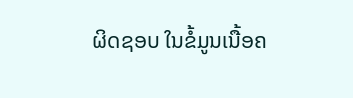ຜິດຊອບ ໃນຂໍ້ມູນເນື້ອຄ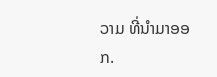ວາມ ທີ່ນໍາມາອອກ.